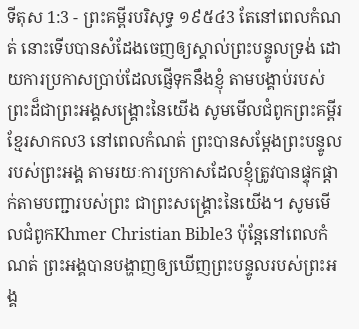ទីតុស 1:3 - ព្រះគម្ពីរបរិសុទ្ធ ១៩៥៤3 តែនៅពេលកំណត់ នោះទើបបានសំដែងចេញឲ្យស្គាល់ព្រះបន្ទូលទ្រង់ ដោយការប្រកាសប្រាប់ដែលផ្ញើទុកនឹងខ្ញុំ តាមបង្គាប់របស់ព្រះដ៏ជាព្រះអង្គសង្គ្រោះនៃយើង សូមមើលជំពូកព្រះគម្ពីរខ្មែរសាកល3 នៅពេលកំណត់ ព្រះបានសម្ដែងព្រះបន្ទូលរបស់ព្រះអង្គ តាមរយៈការប្រកាសដែលខ្ញុំត្រូវបានផ្ទុកផ្ដាក់តាមបញ្ជារបស់ព្រះ ជាព្រះសង្គ្រោះនៃយើង។ សូមមើលជំពូកKhmer Christian Bible3 ប៉ុន្ដែនៅពេលកំណត់ ព្រះអង្គបានបង្ហាញឲ្យឃើញព្រះបន្ទូលរបស់ព្រះអង្គ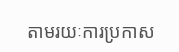តាមរយៈការប្រកាស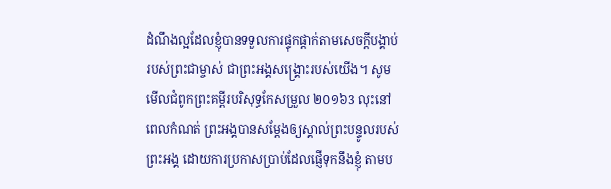ដំណឹងល្អដែលខ្ញុំបានទទួលការផ្ទុកផ្ដាក់តាមសេចក្ដីបង្គាប់របស់ព្រះជាម្ចាស់ ជាព្រះអង្គសង្គ្រោះរបស់យើង។ សូមមើលជំពូកព្រះគម្ពីរបរិសុទ្ធកែសម្រួល ២០១៦3 លុះនៅពេលកំណត់ ព្រះអង្គបានសម្តែងឲ្យស្គាល់ព្រះបន្ទូលរបស់ព្រះអង្គ ដោយការប្រកាសប្រាប់ដែលផ្ញើទុកនឹងខ្ញុំ តាមប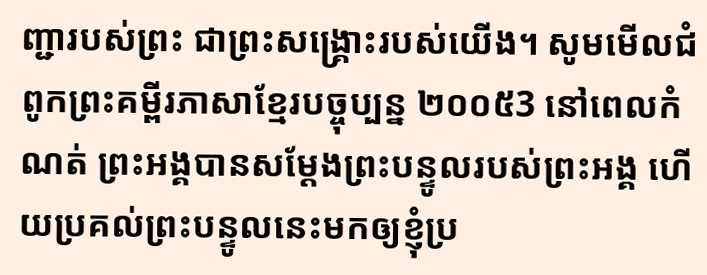ញ្ជារបស់ព្រះ ជាព្រះសង្គ្រោះរបស់យើង។ សូមមើលជំពូកព្រះគម្ពីរភាសាខ្មែរបច្ចុប្បន្ន ២០០៥3 នៅពេលកំណត់ ព្រះអង្គបានសម្តែងព្រះបន្ទូលរបស់ព្រះអង្គ ហើយប្រគល់ព្រះបន្ទូលនេះមកឲ្យខ្ញុំប្រ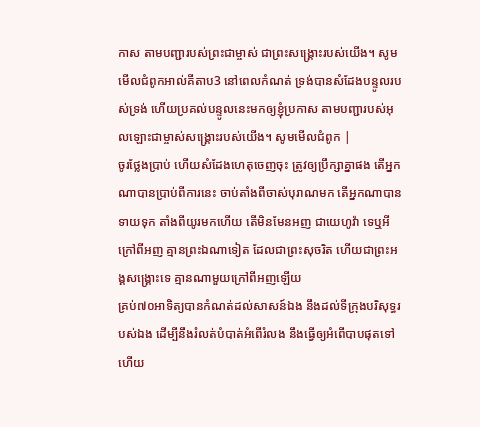កាស តាមបញ្ជារបស់ព្រះជាម្ចាស់ ជាព្រះសង្គ្រោះរបស់យើង។ សូមមើលជំពូកអាល់គីតាប3 នៅពេលកំណត់ ទ្រង់បានសំដែងបន្ទូលរបស់ទ្រង់ ហើយប្រគល់បន្ទូលនេះមកឲ្យខ្ញុំប្រកាស តាមបញ្ជារបស់អុលឡោះជាម្ចាស់សង្រ្គោះរបស់យើង។ សូមមើលជំពូក |
ចូរថ្លែងប្រាប់ ហើយសំដែងហេតុចេញចុះ ត្រូវឲ្យប្រឹក្សាគ្នាផង តើអ្នកណាបានប្រាប់ពីការនេះ ចាប់តាំងពីចាស់បុរាណមក តើអ្នកណាបានទាយទុក តាំងពីយូរមកហើយ តើមិនមែនអញ ជាយេហូវ៉ា ទេឬអី ក្រៅពីអញ គ្មានព្រះឯណាទៀត ដែលជាព្រះសុចរិត ហើយជាព្រះអង្គសង្គ្រោះទេ គ្មានណាមួយក្រៅពីអញឡើយ
គ្រប់៧០អាទិត្យបានកំណត់ដល់សាសន៍ឯង នឹងដល់ទីក្រុងបរិសុទ្ធរបស់ឯង ដើម្បីនឹងរំលត់បំបាត់អំពើរំលង នឹងធ្វើឲ្យអំពើបាបផុតទៅ ហើយ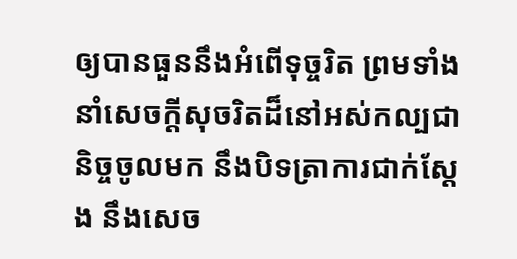ឲ្យបានធួននឹងអំពើទុច្ចរិត ព្រមទាំងនាំសេចក្ដីសុចរិតដ៏នៅអស់កល្បជានិច្ចចូលមក នឹងបិទត្រាការជាក់ស្តែង នឹងសេច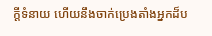ក្ដីទំនាយ ហើយនឹងចាក់ប្រេងតាំងអ្នកដ៏ប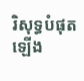រិសុទ្ធបំផុតឡើង